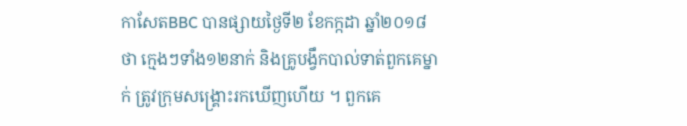កាសែតBBC បានផ្សាយថ្ងៃទី២ ខែកក្កដា ឆ្នាំ២០១៨ថា ក្មេងៗទាំង១២នាក់ និងគ្រូបង្វឹកបាល់ទាត់ពួកគេម្នាក់ ត្រូវក្រុមសង្គ្រោះរកឃើញហើយ ។ ពួកគេ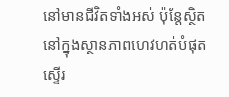នៅមានជីវិតទាំងអស់ ប៉ុន្តែស្ថិតនៅក្នុងស្ថានភាពហេវហត់បំផុត ស្ទើរ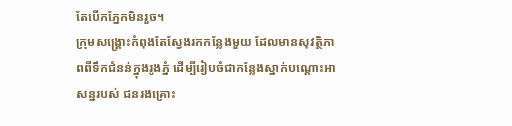តែបើកភ្នែកមិនរួច។
ក្រុមសង្គ្រោះកំពុងតែស្វែងរកកន្លែងមួយ ដែលមានសុវត្ថិភាពពីទឹកជំនន់ក្នុងរូងភ្នំ ដើម្បីរៀបចំជាកន្លែងស្នាក់បណ្តោះអាសន្នរបស់ ជនរងគ្រោះ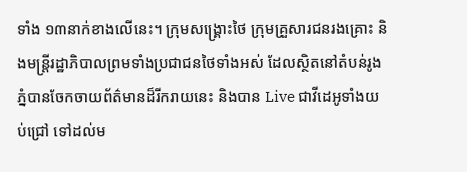ទាំង ១៣នាក់ខាងលើនេះ។ ក្រុមសង្គ្រោះថៃ ក្រុមគ្រួសារជនរងគ្រោះ និងមន្ត្រីរដ្ឋាភិបាលព្រមទាំងប្រជាជនថៃទាំងអស់ ដែលស្ថិតនៅតំបន់រូងភ្នំបានចែកចាយព័ត៌មានដ៏រីករាយនេះ និងបាន Live ជាវីដេអូទាំងយប់ជ្រៅ ទៅដល់ម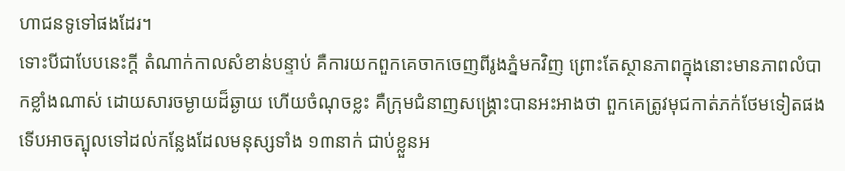ហាជនទូទៅផងដែរ។
ទោះបីជាបែបនេះក្តី តំណាក់កាលសំខាន់បន្ទាប់ គឺការយកពួកគេចាកចេញពីរូងភ្នំមកវិញ ព្រោះតែស្ថានភាពក្នុងនោះមានភាពលំបាកខ្លាំងណាស់ ដោយសារចម្ងាយដ៏ឆ្ងាយ ហើយចំណុចខ្លះ គឺក្រុមជំនាញសង្គ្រោះបានអះអាងថា ពួកគេត្រូវមុជកាត់ភក់ថែមទៀតផង ទើបអាចត្បុលទៅដល់កន្លែងដែលមនុស្សទាំង ១៣នាក់ ជាប់ខ្លួនអ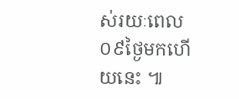ស់រយៈពេល ០៩ថ្ងៃមកហើយនេះ ៕